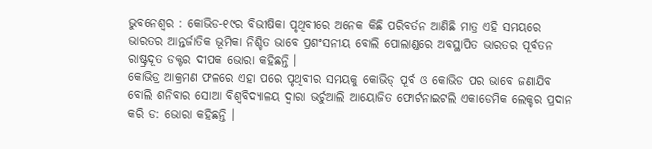ଭୁବନେଶ୍ୱର : କୋଭିଡ-୧୯ର ବିଭୀଷିକା ପୃଥିବୀରେ ଅନେକ କିଛି ପରିବର୍ତନ ଆଣିଛି ମାତ୍ର ଏହି ସମୟରେ ଭାରତର ଆନ୍ତର୍ଜାତିକ ଭୂମିକା ନିଶ୍ଚିତ ଭାବେ ପ୍ରଶଂସନୀୟ ବୋଲି ପୋଲାଣ୍ଡରେ ଅବସ୍ଥାପିତ ଭାରତର ପୂର୍ବତନ ରାଷ୍ଟ୍ରଦୂତ ଡକ୍ଟର ଦୀପକ ଭୋରା କହିଛନ୍ତି ।
କୋଭିଡ୍ର ଆକ୍ରମଣ ଫଳରେ ଏହା ପରେ ପୃଥିବୀର ସମୟକୁ କୋଭିଡ୍ ପୂର୍ବ ଓ କୋଭିଡ ପର ଭାବେ ଜଣାଯିବ ବୋଲି ଶନିବାର ସୋଆ ବିଶ୍ୱବିଦ୍ୟାଳୟ ଦ୍ୱାରା ଭର୍ଚୁଆଲି ଆୟୋଜିତ ଫୋର୍ଟନାଇଟଲି ଏକାଡେମିକ ଲେକ୍ଚର ପ୍ରଦାନ କରି ଡ: ଭୋରା କହିଛନ୍ତି ।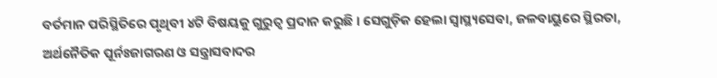ବର୍ତମାନ ପରିସ୍ଥିତିରେ ପୃଥିବୀ ୪ଟି ବିଷୟକୁ ଗୁରୁତ୍ୱ ପ୍ରଦାନ କରୁଛି । ସେଗୁଡ଼ିକ ହେଲା ସ୍ୱାସ୍ଥ୍ୟସେବା, ଜଳବାୟୁରେ ସ୍ଥିରତା, ଅର୍ଥନୈତିକ ପୂର୍ନଃଜାଗରଣ ଓ ସନ୍ତ୍ରାସବାଦର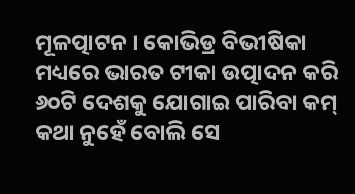ମୂଳତ୍ପାଟନ । କୋଭିଡ୍ର ବିଭୀଷିକା ମଧ୍ୟରେ ଭାରତ ଟୀକା ଉତ୍ପାଦନ କରି ୬୦ଟି ଦେଶକୁ ଯୋଗାଇ ପାରିବା କମ୍ କଥା ନୁହେଁ ବୋଲି ସେ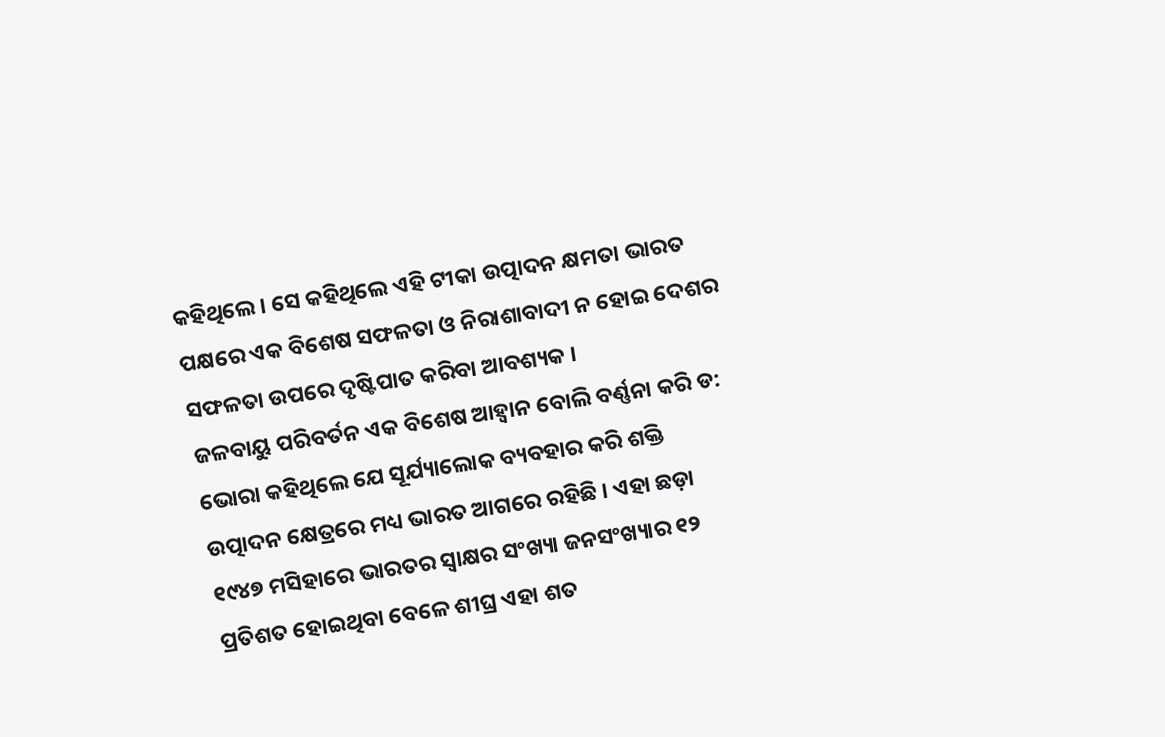କହିଥିଲେ । ସେ କହିଥିଲେ ଏହି ଟୀକା ଉତ୍ପାଦନ କ୍ଷମତା ଭାରତ ପକ୍ଷରେ ଏକ ବିଶେଷ ସଫଳତା ଓ ନିରାଶାବାଦୀ ନ ହୋଇ ଦେଶର ସଫଳତା ଉପରେ ଦୃଷ୍ଟିପାତ କରିବା ଆବଶ୍ୟକ ।
ଜଳବାୟୁ ପରିବର୍ତନ ଏକ ବିଶେଷ ଆହ୍ୱାନ ବୋଲି ବର୍ଣ୍ଣନା କରି ଡ: ଭୋରା କହିଥିଲେ ଯେ ସୂର୍ଯ୍ୟାଲୋକ ବ୍ୟବହାର କରି ଶକ୍ତି ଉତ୍ପାଦନ କ୍ଷେତ୍ରରେ ମଧ୍ୟ ଭାରତ ଆଗରେ ରହିଛି । ଏହା ଛଡ଼ା ୧୯୪୭ ମସିହାରେ ଭାରତର ସ୍ୱାକ୍ଷର ସଂଖ୍ୟା ଜନସଂଖ୍ୟାର ୧୨ ପ୍ରତିଶତ ହୋଇଥିବା ବେଳେ ଶୀଘ୍ର ଏହା ଶତ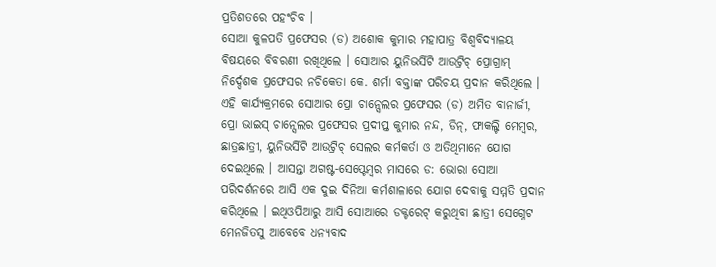ପ୍ରତିଶତରେ ପହଂଚିବ ।
ସୋଆ କୁଳପତି ପ୍ରଫେସର (ଡ) ଅଶୋକ କୁମାର ମହାପାତ୍ର ବିଶ୍ୱବିଦ୍ୟାଳୟ ବିଷୟରେ ବିବରଣୀ ରଖିଥିଲେ । ସୋଆର ୟୁନିଭର୍ସିଟି ଆଉଟ୍ରିଚ୍ ପ୍ରୋଗ୍ରାମ୍ ନିର୍ଦ୍ଦେଶକ ପ୍ରଫେସର ନଚିକେତା କେ. ଶର୍ମା ବକ୍ତାଙ୍କ ପରିଚୟ ପ୍ରଦାନ କରିଥିଲେ ।
ଏହି କାର୍ଯ୍ୟକ୍ରମରେ ସୋଆର ପ୍ରୋ ଚାନ୍ସେଲର ପ୍ରଫେସର (ଡ) ଅମିତ ବାନାର୍ଜୀ, ପ୍ରୋ ଭାଇସ୍ ଚାନ୍ସେଲର ପ୍ରଫେସର ପ୍ରଦୀପ୍ତ କୁମାର ନନ୍ଦ, ଡିନ୍, ଫାକଲ୍ଟି ମେମ୍ବର, ଛାତ୍ରଛାତ୍ରୀ, ୟୁନିଭର୍ସିଟି ଆଉଟ୍ରିଚ୍ ସେଲର କର୍ମକର୍ତା ଓ ଅତିଥିମାନେ ଯୋଗ ଦେଇଥିଲେ । ଆସନ୍ତା ଅଗଷ୍ଟ-ସେପ୍ଟେମ୍ବର ମାସରେ ଡ: ଭୋରା ସୋଆ ପରିଦର୍ଶନରେ ଆସି ଏକ ଦୁଇ ଦିନିଆ କର୍ମଶାଳାରେ ଯୋଗ ଦେବାକୁ ସମ୍ମତି ପ୍ରଦାନ କରିଥିଲେ । ଇଥିଓପିଆରୁ ଆସି ସୋଆରେ ଡକ୍ଟରେଟ୍ କରୁଥିବା ଛାତ୍ରୀ ସେଗ୍ନେଟ ମେନଜିତସୁ ଆବେବେ ଧନ୍ୟବାଦ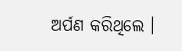ଅର୍ପଣ କରିଥିଲେ ।